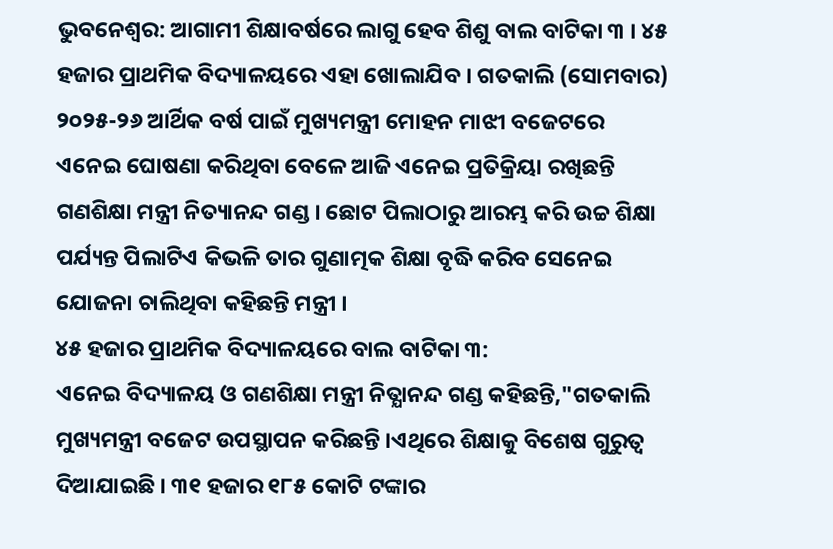ଭୁବନେଶ୍ୱର: ଆଗାମୀ ଶିକ୍ଷାବର୍ଷରେ ଲାଗୁ ହେବ ଶିଶୁ ବାଲ ବାଟିକା ୩ । ୪୫ ହଜାର ପ୍ରାଥମିକ ବିଦ୍ୟାଳୟରେ ଏହା ଖୋଲାଯିବ । ଗତକାଲି (ସୋମବାର) ୨୦୨୫-୨୬ ଆର୍ଥିକ ବର୍ଷ ପାଇଁ ମୁଖ୍ୟମନ୍ତ୍ରୀ ମୋହନ ମାଝୀ ବଜେଟରେ ଏନେଇ ଘୋଷଣା କରିଥିବା ବେଳେ ଆଜି ଏନେଇ ପ୍ରତିକ୍ରିୟା ରଖିଛନ୍ତି ଗଣଶିକ୍ଷା ମନ୍ତ୍ରୀ ନିତ୍ୟାନନ୍ଦ ଗଣ୍ଡ । ଛୋଟ ପିଲାଠାରୁ ଆରମ୍ଭ କରି ଉଚ୍ଚ ଶିକ୍ଷା ପର୍ଯ୍ୟନ୍ତ ପିଲାଟିଏ କିଭଳି ତାର ଗୁଣାତ୍ମକ ଶିକ୍ଷା ବୃଦ୍ଧି କରିବ ସେନେଇ ଯୋଜନା ଚାଲିଥିବା କହିଛନ୍ତି ମନ୍ତ୍ରୀ ।
୪୫ ହଜାର ପ୍ରାଥମିକ ବିଦ୍ୟାଳୟରେ ବାଲ ବାଟିକା ୩:
ଏନେଇ ବିଦ୍ୟାଳୟ ଓ ଗଣଶିକ୍ଷା ମନ୍ତ୍ରୀ ନିତ୍ଯାନନ୍ଦ ଗଣ୍ଡ କହିଛନ୍ତି,"ଗତକାଲି ମୁଖ୍ୟମନ୍ତ୍ରୀ ବଜେଟ ଉପସ୍ଥାପନ କରିଛନ୍ତି ।ଏଥିରେ ଶିକ୍ଷାକୁ ବିଶେଷ ଗୁରୁତ୍ୱ ଦିଆଯାଇଛି । ୩୧ ହଜାର ୧୮୫ କୋଟି ଟଙ୍କାର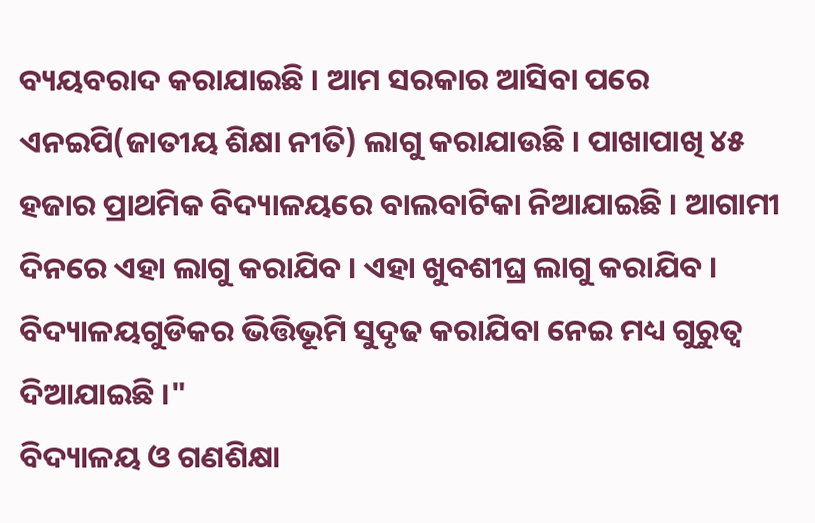ବ୍ୟୟବରାଦ କରାଯାଇଛି । ଆମ ସରକାର ଆସିବା ପରେ ଏନଇପି(ଜାତୀୟ ଶିକ୍ଷା ନୀତି) ଲାଗୁ କରାଯାଉଛି । ପାଖାପାଖି ୪୫ ହଜାର ପ୍ରାଥମିକ ବିଦ୍ୟାଳୟରେ ବାଲବାଟିକା ନିଆଯାଇଛି । ଆଗାମୀ ଦିନରେ ଏହା ଲାଗୁ କରାଯିବ । ଏହା ଖୁବଶୀଘ୍ର ଲାଗୁ କରାଯିବ । ବିଦ୍ୟାଳୟଗୁଡିକର ଭିତ୍ତିଭୂମି ସୁଦୃଢ କରାଯିବା ନେଇ ମଧ୍ୟ ଗୁରୁତ୍ଵ ଦିଆଯାଇଛି ।"
ବିଦ୍ୟାଳୟ ଓ ଗଣଶିକ୍ଷା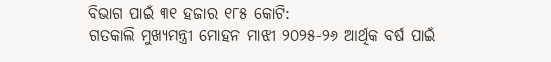ବିଭାଗ ପାଇଁ ୩୧ ହଜାର ୧୮୫ କୋଟି:
ଗତକାଲି ମୁଖ୍ୟମନ୍ତ୍ରୀ ମୋହନ ମାଝୀ ୨୦୨୫-୨୬ ଆର୍ଥିକ ବର୍ଷ ପାଇଁ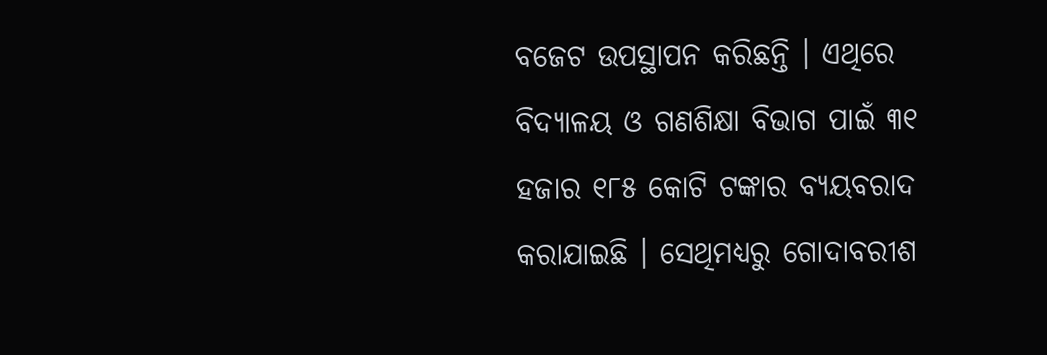ବଜେଟ ଉପସ୍ଥାପନ କରିଛନ୍ତି । ଏଥିରେ ବିଦ୍ୟାଳୟ ଓ ଗଣଶିକ୍ଷା ବିଭାଗ ପାଇଁ ୩୧ ହଜାର ୧୮୫ କୋଟି ଟଙ୍କାର ବ୍ୟୟବରାଦ କରାଯାଇଛି । ସେଥିମଧ୍ୟରୁ ଗୋଦାବରୀଶ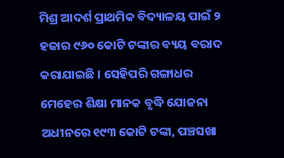ମିଶ୍ର ଆଦର୍ଶ ପ୍ରାଥମିକ ବିଦ୍ୟାଳୟ ପାଇଁ ୨ ହଜାର ୯୬୦ କୋଟି ଟଙ୍କାର ବ୍ୟୟ ବରାଦ କରାଯାଇଛି । ସେହିପରି ଗଙ୍ଗାଧର ମେହେର ଶିକ୍ଷା ମାନକ ବୃଦ୍ଧି ଯୋଜନା ଅଧୀନରେ ୧୯୩ କୋଟି ଟଙ୍କା, ପଞ୍ଚସଖା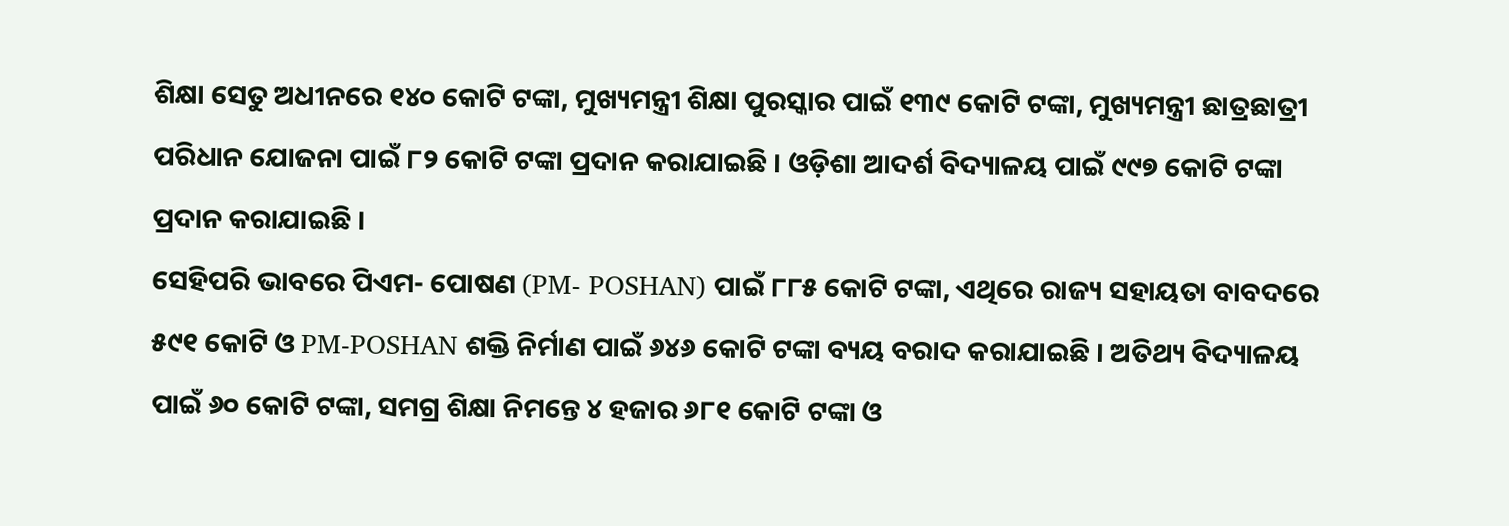ଶିକ୍ଷା ସେତୁ ଅଧୀନରେ ୧୪୦ କୋଟି ଟଙ୍କା, ମୁଖ୍ୟମନ୍ତ୍ରୀ ଶିକ୍ଷା ପୁରସ୍କାର ପାଇଁ ୧୩୯ କୋଟି ଟଙ୍କା, ମୁଖ୍ୟମନ୍ତ୍ରୀ ଛାତ୍ରଛାତ୍ରୀ ପରିଧାନ ଯୋଜନା ପାଇଁ ୮୨ କୋଟି ଟଙ୍କା ପ୍ରଦାନ କରାଯାଇଛି । ଓଡ଼ିଶା ଆଦର୍ଶ ବିଦ୍ୟାଳୟ ପାଇଁ ୯୯୭ କୋଟି ଟଙ୍କା ପ୍ରଦାନ କରାଯାଇଛି ।
ସେହିପରି ଭାବରେ ପିଏମ- ପୋଷଣ (PM- POSHAN) ପାଇଁ ୮୮୫ କୋଟି ଟଙ୍କା, ଏଥିରେ ରାଜ୍ୟ ସହାୟତା ବାବଦରେ ୫୯୧ କୋଟି ଓ PM-POSHAN ଶକ୍ତି ନିର୍ମାଣ ପାଇଁ ୬୪୬ କୋଟି ଟଙ୍କା ବ୍ୟୟ ବରାଦ କରାଯାଇଛି । ଅତିଥ୍ୟ ବିଦ୍ୟାଳୟ ପାଇଁ ୬୦ କୋଟି ଟଙ୍କା, ସମଗ୍ର ଶିକ୍ଷା ନିମନ୍ତେ ୪ ହଜାର ୬୮୧ କୋଟି ଟଙ୍କା ଓ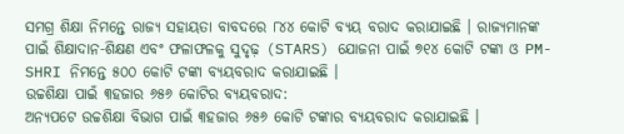ସମଗ୍ର ଶିକ୍ଷା ନିମନ୍ତେ ରାଜ୍ୟ ସହାୟତା ବାବଦରେ ୮୪୪ କୋଟି ବ୍ୟୟ ବରାଦ କରାଯାଇଛି । ରାଜ୍ୟମାନଙ୍କ ପାଇଁ ଶିକ୍ଷାଦାନ-ଶିକ୍ଷଣ ଏବଂ ଫଳାଫଳକୁ ସୁଦୃଢ଼ (STARS) ଯୋଜନା ପାଇଁ ୭୧୪ କୋଟି ଟଙ୍କା ଓ PM-SHRI ନିମନ୍ତେ ୫୦୦ କୋଟି ଟଙ୍କା ବ୍ୟୟବରାଦ କରାଯାଇଛି ।
ଉଚ୍ଚଶିକ୍ଷା ପାଇଁ ୩ହଜାର ୬୫୬ କୋଟିର ବ୍ୟୟବରାଦ:
ଅନ୍ୟପଟେ ଉଚ୍ଚଶିକ୍ଷା ବିଭାଗ ପାଇଁ ୩ହଜାର ୬୫୬ କୋଟି ଟଙ୍କାର ବ୍ୟୟବରାଦ କରାଯାଇଛି ।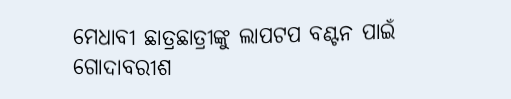ମେଧାବୀ ଛାତ୍ରଛାତ୍ରୀଙ୍କୁ ଲାପଟପ ବଣ୍ଟନ ପାଇଁ ଗୋଦାବରୀଶ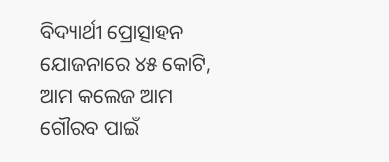ବିଦ୍ୟାର୍ଥୀ ପ୍ରୋତ୍ସାହନ ଯୋଜନାରେ ୪୫ କୋଟି, ଆମ କଲେଜ ଆମ ଗୌରବ ପାଇଁ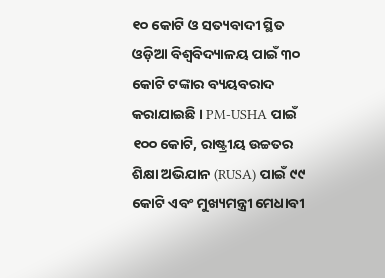୧୦ କୋଟି ଓ ସତ୍ୟବାଦୀ ସ୍ଥିତ ଓଡ଼ିଆ ବିଶ୍ୱବିଦ୍ୟାଳୟ ପାଇଁ ୩୦ କୋଟି ଟଙ୍କାର ବ୍ୟୟବରାଦ କରାଯାଇଛି । PM-USHA ପାଇଁ ୧୦୦ କୋଟି, ରାଷ୍ଟ୍ରୀୟ ଉଚ୍ଚତର ଶିକ୍ଷା ଅଭିଯାନ (RUSA) ପାଇଁ ୯୯ କୋଟି ଏବଂ ମୁଖ୍ୟମନ୍ତ୍ରୀ ମେଧାବୀ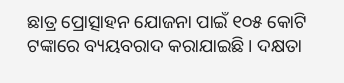ଛାତ୍ର ପ୍ରୋତ୍ସାହନ ଯୋଜନା ପାଇଁ ୧୦୫ କୋଟି ଟଙ୍କାରେ ବ୍ୟୟବରାଦ କରାଯାଇଛି । ଦକ୍ଷତା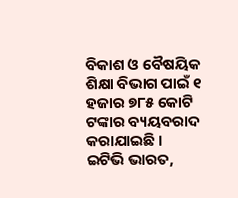ବିକାଶ ଓ ବୈଷୟିକ ଶିକ୍ଷା ବିଭାଗ ପାଇଁ ୧ ହଜାର ୭୮୫ କୋଟି ଟଙ୍କାର ବ୍ୟୟବରାଦ କରାଯାଇଛି ।
ଇଟିଭି ଭାରତ,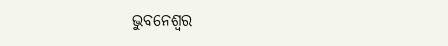ଭୁବନେଶ୍ୱର